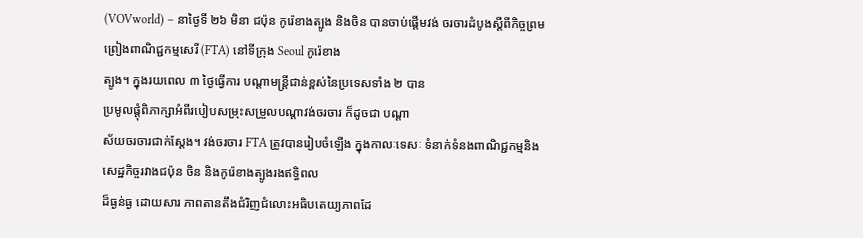(VOVworld) – នាថ្ងៃទី ២៦ មិនា ជប៉ុន កូរ៉េខាងត្បូង និងចិន បានចាប់ផ្តើមវង់ ចរចារដំបូងស្តីពីកិច្ចព្រមព្រៀងពាណិជ្ជកម្មសេរី (FTA) នៅទីក្រុង Seoul កូរ៉េខាង
ត្បូង។ ក្នុងរយពេល ៣ ថ្ងៃធ្វើការ បណ្ដាមន្ត្រីជាន់ខ្ពស់នៃប្រទេសទាំង ២ បាន
ប្រមូលផ្តុំពិភាក្សាអំពីរបៀបសម្រុះសម្រួលបណ្ដាវង់ចរចារ ក៏ដូចជា បណ្ដា
ស័យចរចារជាក់ស្តែង។ វង់ចរចារ FTA ត្រូវបានរៀបចំឡើង ក្នុងកាលៈទេសៈ ទំនាក់ទំនងពាណិជ្ជកម្មនិងសេដ្ឋកិច្ចរវាងជប៉ុន ចិន និងកូរ៉េខាងត្បូងរងឥទ្ធិពល
ដ៏ធ្ងន់ធ្ង ដោយសារ ភាពតានតឹងជំរិញជំលោះអធិបតេយ្យភាពដែ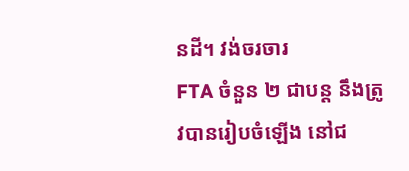នដី។ វង់ចរចារ
FTA ចំនួន ២ ជាបន្ត នឹងត្រូវបានរៀបចំឡើង នៅជ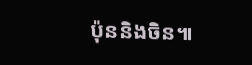ប៉ុននិងចិន៕